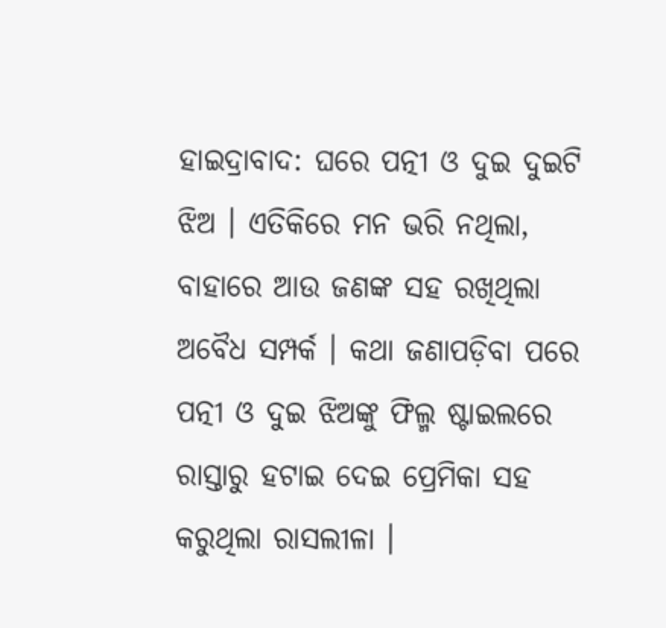ହାଇଦ୍ରାବାଦ: ଘରେ ପତ୍ନୀ ଓ ଦୁଇ ଦୁଇଟି ଝିଅ । ଏତିକିରେ ମନ ଭରି ନଥିଲା, ବାହାରେ ଆଉ ଜଣଙ୍କ ସହ ରଖିଥିଲା ଅବୈଧ ସମ୍ପର୍କ । କଥା ଜଣାପଡ଼ିବା ପରେ ପତ୍ନୀ ଓ ଦୁଇ ଝିଅଙ୍କୁ ଫିଲ୍ମ ଷ୍ଟାଇଲରେ ରାସ୍ତାରୁ ହଟାଇ ଦେଇ ପ୍ରେମିକା ସହ କରୁଥିଲା ରାସଲୀଳା ।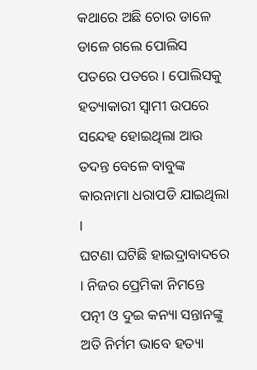କଥାରେ ଅଛି ଚୋର ଡାଳେ ଡାଳେ ଗଲେ ପୋଲିସ ପତରେ ପତରେ । ପୋଲିସକୁ ହତ୍ୟାକାରୀ ସ୍ବାମୀ ଉପରେ ସନ୍ଦେହ ହୋଇଥିଲା ଆଉ ତଦନ୍ତ ବେଳେ ବାବୁଙ୍କ କାରନାମା ଧରାପଡି ଯାଇଥିଲା ।
ଘଟଣା ଘଟିଛି ହାଇଦ୍ରାବାଦରେ । ନିଜର ପ୍ରେମିକା ନିମନ୍ତେ ପତ୍ନୀ ଓ ଦୁଇ କନ୍ୟା ସନ୍ତାନଙ୍କୁ ଅତି ନିର୍ମମ ଭାବେ ହତ୍ୟା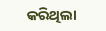କରିଥିଲା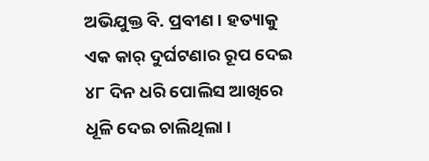ଅଭିଯୁକ୍ତ ବି. ପ୍ରବୀଣ । ହତ୍ୟାକୁ ଏକ କାର୍ ଦୁର୍ଘଟଣାର ରୂପ ଦେଇ ୪୮ ଦିନ ଧରି ପୋଲିସ ଆଖିରେ ଧୂଳି ଦେଇ ଚାଲିଥିଲା ।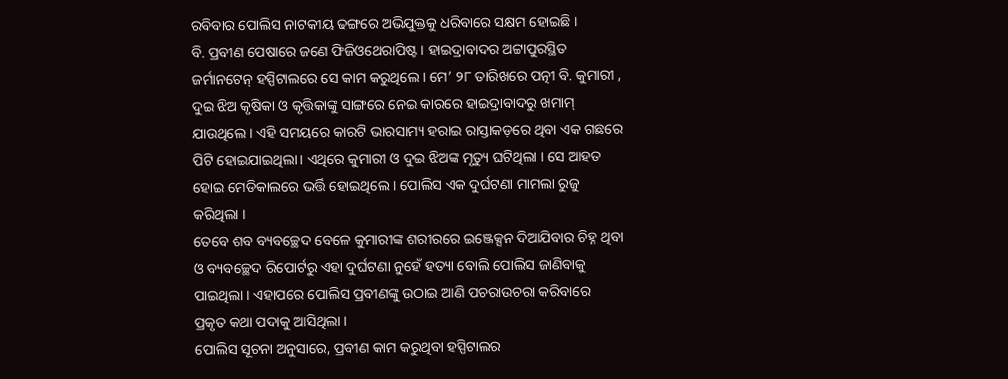ରବିବାର ପୋଲିସ ନାଟକୀୟ ଢଙ୍ଗରେ ଅଭିଯୁକ୍ତକୁ ଧରିବାରେ ସକ୍ଷମ ହୋଇଛି ।
ବି. ପ୍ରବୀଣ ପେଷାରେ ଜଣେ ଫିଜିଓଥେରାପିଷ୍ଟ । ହାଇଦ୍ରାବାଦର ଅଟ୍ଟାପୁରସ୍ଥିତ ଜର୍ମାନଟେନ୍ ହସ୍ପିଟାଲରେ ସେ କାମ କରୁଥିଲେ । ମେ’ ୨୮ ତାରିଖରେ ପତ୍ନୀ ବି. କୁମାରୀ , ଦୁଇ ଝିଅ କୃଷିକା ଓ କୃତ୍ତିକାଙ୍କୁ ସାଙ୍ଗରେ ନେଇ କାରରେ ହାଇଦ୍ରାବାଦରୁ ଖମାମ୍ ଯାଉଥିଲେ । ଏହି ସମୟରେ କାରଟି ଭାରସାମ୍ୟ ହରାଇ ରାସ୍ତାକଡ଼ରେ ଥିବା ଏକ ଗଛରେ ପିଟି ହୋଇଯାଇଥିଲା। ଏଥିରେ କୁମାରୀ ଓ ଦୁଇ ଝିଅଙ୍କ ମୃତ୍ୟୁ ଘଟିଥିଲା । ସେ ଆହତ ହୋଇ ମେଡିକାଲରେ ଭର୍ତ୍ତି ହୋଇଥିଲେ । ପୋଲିସ ଏକ ଦୁର୍ଘଟଣା ମାମଲା ରୁଜୁ କରିଥିଲା ।
ତେବେ ଶବ ବ୍ୟବଚ୍ଛେଦ ବେଳେ କୁମାରୀଙ୍କ ଶରୀରରେ ଇଞ୍ଜେକ୍ସନ ଦିଆଯିବାର ଚିହ୍ନ ଥିବା ଓ ବ୍ୟବଚ୍ଛେଦ ରିପୋର୍ଟରୁ ଏହା ଦୁର୍ଘଟଣା ନୁହେଁ ହତ୍ୟା ବୋଲି ପୋଲିସ ଜାଣିବାକୁ ପାଇଥିଲା । ଏହାପରେ ପୋଲିସ ପ୍ରବୀଣଙ୍କୁ ଉଠାଇ ଆଣି ପଚରାଉଚରା କରିବାରେ ପ୍ରକୃତ କଥା ପଦାକୁ ଆସିଥିଲା ।
ପୋଲିସ ସୂଚନା ଅନୁସାରେ, ପ୍ରବୀଣ କାମ କରୁଥିବା ହସ୍ପିଟାଲର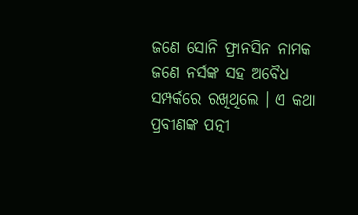ଜଣେ ସୋନି ଫ୍ରାନସିନ ନାମକ ଜଣେ ନର୍ସଙ୍କ ସହ ଅବୈଧ ସମ୍ପର୍କରେ ରଖିଥିଲେ । ଏ କଥା ପ୍ରବୀଣଙ୍କ ପତ୍ନୀ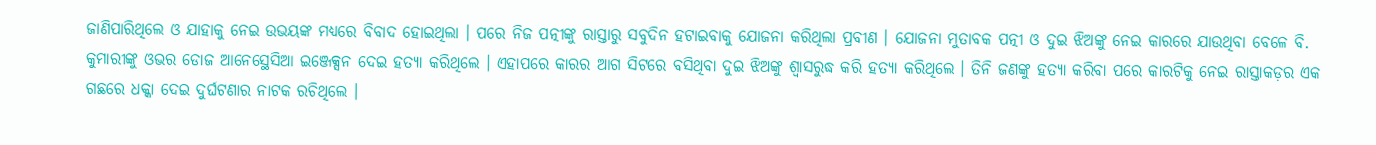ଜାଣିପାରିଥିଲେ ଓ ଯାହାକୁ ନେଇ ଉଭୟଙ୍କ ମଧ୍ୟରେ ବିବାଦ ହୋଇଥିଲା । ପରେ ନିଜ ପତ୍ନୀଙ୍କୁ ରାସ୍ତାରୁ ସବୁଦିନ ହଟାଇବାକୁ ଯୋଜନା କରିଥିଲା ପ୍ରବୀଣ । ଯୋଜନା ମୁତାବକ ପତ୍ନୀ ଓ ଦୁଇ ଝିଅଙ୍କୁ ନେଇ କାରରେ ଯାଉଥିବା ବେଳେ ବି. କୁମାରୀଙ୍କୁ ଓଭର ଡୋଜ ଆନେସ୍ଥେସିଆ ଇଞ୍ଜେକ୍ସନ ଦେଇ ହତ୍ୟା କରିଥିଲେ । ଏହାପରେ କାରର ଆଗ ସିଟରେ ବସିଥିବା ଦୁଇ ଝିଅଙ୍କୁ ଶ୍ବାସରୁଦ୍ଧ କରି ହତ୍ୟା କରିଥିଲେ । ତିନି ଜଣଙ୍କୁ ହତ୍ୟା କରିବା ପରେ କାରଟିକୁ ନେଇ ରାସ୍ତାକଡ଼ର ଏକ ଗଛରେ ଧକ୍କା ଦେଇ ଦୁର୍ଘଟଣାର ନାଟକ ରଚିଥିଲେ ।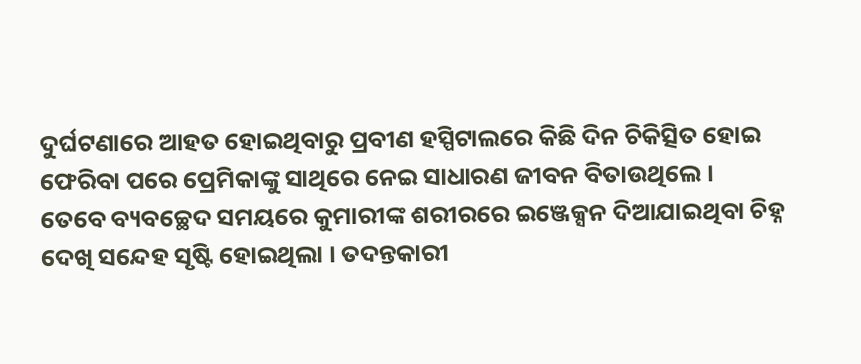ଦୁର୍ଘଟଣାରେ ଆହତ ହୋଇଥିବାରୁ ପ୍ରବୀଣ ହସ୍ପିଟାଲରେ କିଛି ଦିନ ଚିକିତ୍ସିତ ହୋଇ ଫେରିବା ପରେ ପ୍ରେମିକାଙ୍କୁ ସାଥିରେ ନେଇ ସାଧାରଣ ଜୀବନ ବିତାଉଥିଲେ ।
ତେବେ ବ୍ୟବଚ୍ଛେଦ ସମୟରେ କୁମାରୀଙ୍କ ଶରୀରରେ ଇଞ୍ଜେକ୍ସନ ଦିଆଯାଇଥିବା ଚିହ୍ନ ଦେଖି ସନ୍ଦେହ ସୃଷ୍ଟି ହୋଇଥିଲା । ତଦନ୍ତକାରୀ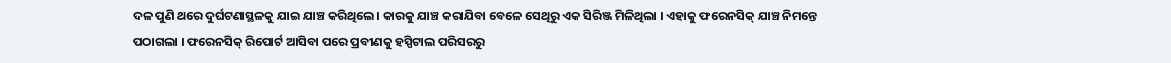ଦଳ ପୁଣି ଥରେ ଦୁର୍ଘଟଣାସ୍ଥଳକୁ ଯାଇ ଯାଞ୍ଚ କରିଥିଲେ । କାରକୁ ଯାଞ୍ଚ କରାଯିବା ବେଳେ ସେଥିରୁ ଏକ ସିରିଞ୍ଜ ମିଳିଥିଲା । ଏହାକୁ ଫରେନସିକ୍ ଯାଞ୍ଚ ନିମନ୍ତେ ପଠାଗଲା । ଫରେନସିକ୍ ରିପୋର୍ଟ ଆସିବା ପରେ ପ୍ରବୀଣକୁ ହସ୍ପିଟାଲ ପରିସରରୁ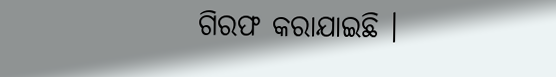ଗିରଫ କରାଯାଇଛି ।